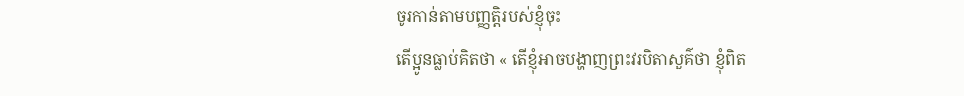ចូរកាន់តាមបញ្ញត្តិរបស់ខ្ញុំចុះ
តើប្អូនធ្លាប់គិតថា « តើខ្ញុំអាចបង្ហាញព្រះវរបិតាសួគ៌ថា ខ្ញុំពិត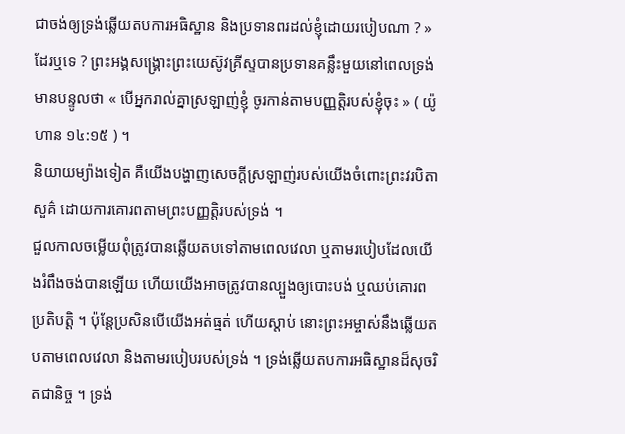ជាចង់ឲ្យទ្រង់ឆ្លើយតបការអធិស្ឋាន និងប្រទានពរដល់ខ្ញុំដោយរបៀបណា ? » ដែរឬទេ ? ព្រះអង្គសង្គ្រោះព្រះយេស៊ូវគ្រីស្ទបានប្រទានគន្លឹះមួយនៅពេលទ្រង់មានបន្ទូលថា « បើអ្នករាល់គ្នាស្រឡាញ់ខ្ញុំ ចូរកាន់តាមបញ្ញត្តិរបស់ខ្ញុំចុះ » ( យ៉ូហាន ១៤:១៥ ) ។
និយាយម្យ៉ាងទៀត គឺយើងបង្ហាញសេចក្ដីស្រឡាញ់របស់យើងចំពោះព្រះវរបិតាសួគ៌ ដោយការគោរពតាមព្រះបញ្ញត្តិរបស់ទ្រង់ ។
ជួលកាលចម្លើយពុំត្រូវបានឆ្លើយតបទៅតាមពេលវេលា ឬតាមរបៀបដែលយើងរំពឹងចង់បានឡើយ ហើយយើងអាចត្រូវបានល្បួងឲ្យបោះបង់ ឬឈប់គោរពប្រតិបត្តិ ។ ប៉ុន្តែប្រសិនបើយើងអត់ធ្មត់ ហើយស្តាប់ នោះព្រះអម្ចាស់នឹងឆ្លើយតបតាមពេលវេលា និងតាមរបៀបរបស់ទ្រង់ ។ ទ្រង់ឆ្លើយតបការអធិស្ឋានដ៏សុចរិតជានិច្ច ។ ទ្រង់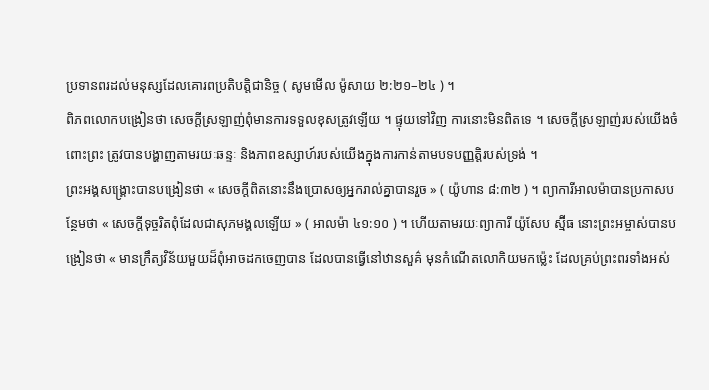ប្រទានពរដល់មនុស្សដែលគោរពប្រតិបត្តិជានិច្ច ( សូមមើល ម៉ូសាយ ២:២១–២៤ ) ។
ពិភពលោកបង្រៀនថា សេចក្តីស្រឡាញ់ពុំមានការទទួលខុសត្រូវឡើយ ។ ផ្ទុយទៅវិញ ការនោះមិនពិតទេ ។ សេចក្តីស្រឡាញ់របស់យើងចំពោះព្រះ ត្រូវបានបង្ហាញតាមរយៈឆន្ទៈ និងភាពឧស្សាហ៍របស់យើងក្នុងការកាន់តាមបទបញ្ញត្តិរបស់ទ្រង់ ។
ព្រះអង្គសង្គ្រោះបានបង្រៀនថា « សេចក្ដីពិតនោះនឹងប្រោសឲ្យអ្នករាល់គ្នាបានរួច » ( យ៉ូហាន ៨:៣២ ) ។ ព្យាការីអាលម៉ាបានប្រកាសបន្ថែមថា « សេចក្ដីទុច្ចរិតពុំដែលជាសុភមង្គលឡើយ » ( អាលម៉ា ៤១:១០ ) ។ ហើយតាមរយៈព្យាការី យ៉ូសែប ស្ម៊ីធ នោះព្រះអម្ចាស់បានបង្រៀនថា « មានក្រឹត្យវិន័យមួយដ៏ពុំអាចដកចេញបាន ដែលបានធ្វើនៅឋានសួគ៌ មុនកំណើតលោកិយមកម៉្លេះ ដែលគ្រប់ព្រះពរទាំងអស់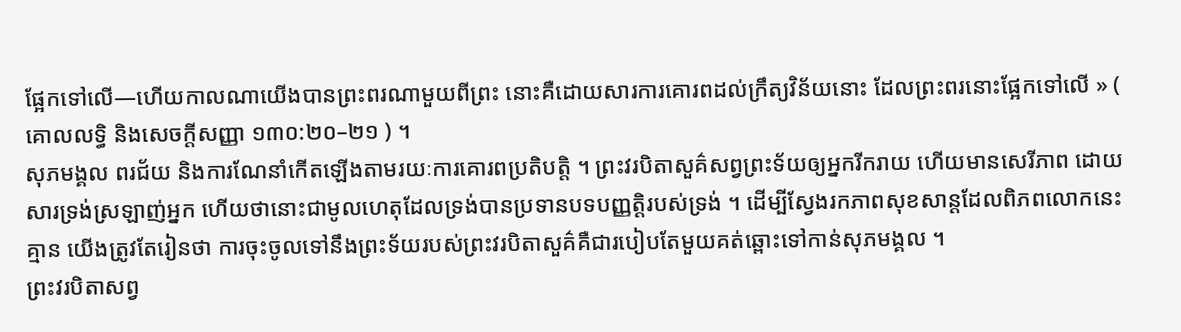ផ្អែកទៅលើ—ហើយកាលណាយើងបានព្រះពរណាមួយពីព្រះ នោះគឺដោយសារការគោរពដល់ក្រឹត្យវិន័យនោះ ដែលព្រះពរនោះផ្អែកទៅលើ » ( គោលលទ្ធិ និងសេចក្តីសញ្ញា ១៣០:២០–២១ ) ។
សុភមង្គល ពរជ័យ និងការណែនាំកើតឡើងតាមរយៈការគោរពប្រតិបត្តិ ។ ព្រះវរបិតាសួគ៌សព្វព្រះទ័យឲ្យអ្នករីករាយ ហើយមានសេរីភាព ដោយសារទ្រង់ស្រឡាញ់អ្នក ហើយថានោះជាមូលហេតុដែលទ្រង់បានប្រទានបទបញ្ញត្តិរបស់ទ្រង់ ។ ដើម្បីស្វែងរកភាពសុខសាន្តដែលពិភពលោកនេះគ្មាន យើងត្រូវតែរៀនថា ការចុះចូលទៅនឹងព្រះទ័យរបស់ព្រះវរបិតាសួគ៌គឺជារបៀបតែមួយគត់ឆ្ពោះទៅកាន់សុភមង្គល ។
ព្រះវរបិតាសព្វ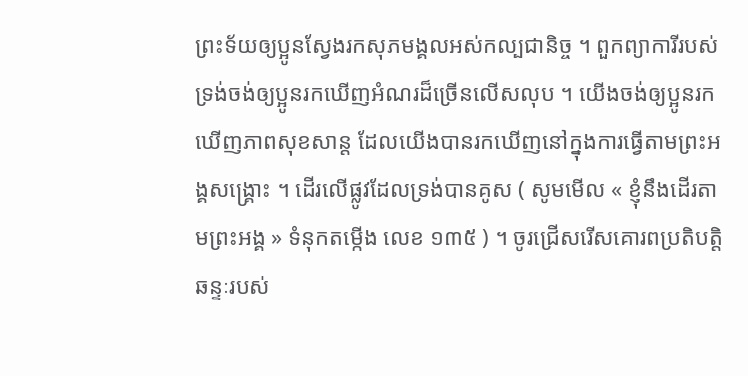ព្រះទ័យឲ្យប្អូនស្វែងរកសុភមង្គលអស់កល្បជានិច្ច ។ ពួកព្យាការីរបស់ទ្រង់ចង់ឲ្យប្អូនរកឃើញអំណរដ៏ច្រើនលើសលុប ។ យើងចង់ឲ្យប្អូនរកឃើញភាពសុខសាន្ត ដែលយើងបានរកឃើញនៅក្នុងការធ្វើតាមព្រះអង្គសង្គ្រោះ ។ ដើរលើផ្លូវដែលទ្រង់បានគូស ( សូមមើល « ខ្ញុំនឹងដើរតាមព្រះអង្គ » ទំនុកតម្កើង លេខ ១៣៥ ) ។ ចូរជ្រើសរើសគោរពប្រតិបត្តិ ឆន្ទៈរបស់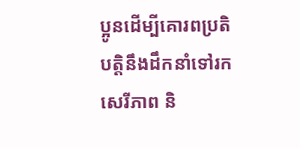ប្អូនដើម្បីគោរពប្រតិបត្តិនឹងដឹកនាំទៅរកសេរីភាព និ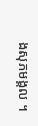ងសុភមង្គល ។